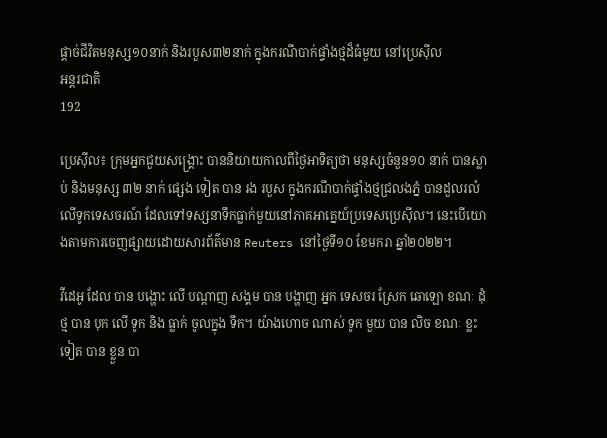ផ្តាច់ជីវិតមនុស្ស១០នាក់ និងរបួស៣២នាក់ ក្នុងករណីបាក់ផ្ទាំងថ្មដ៏ធំមួយ នៅប្រេស៊ីល
អន្តរជាតិ
192

ប្រេស៊ីល៖ ក្រុមអ្នកជួយសង្គ្រោះ បាននិយាយកាលពីថ្ងៃអាទិត្យថា មនុស្សចំនួន១០ នាក់ បានស្លាប់ និងមនុស្ស ៣២ នាក់ ផ្សេង ទៀត បាន រង របួស ក្នុងករណីបាក់ផ្ទាំងថ្មជ្រលងភ្នំ បានដួលរលំ លើទូកទេសចរណ៍ ដែលទៅទស្សនាទឹកធ្លាក់មួយនៅភាគអាគ្នេយ៍ប្រទេសប្រេស៊ីល។ នេះបើយោងតាមការចេញផ្សាយដោយសារព័ត៌មាន Reuters នៅថ្ងៃទី១០ ខែមករា ឆ្នាំ២០២២។

វីដេអូ ដែល បាន បង្ហោះ លើ បណ្តាញ សង្គម បាន បង្ហាញ អ្នក ទេសចរ ស្រែក ឆោឡោ ខណៈ ដុំ ថ្ម បាន បុក លើ ទូក និង ធ្លាក់ ចូលក្នុង ទឹក។ យ៉ាងហោច ណាស់ ទូក មួយ បាន លិច ខណៈ ខ្លះ ទៀត បាន ខ្លួន បា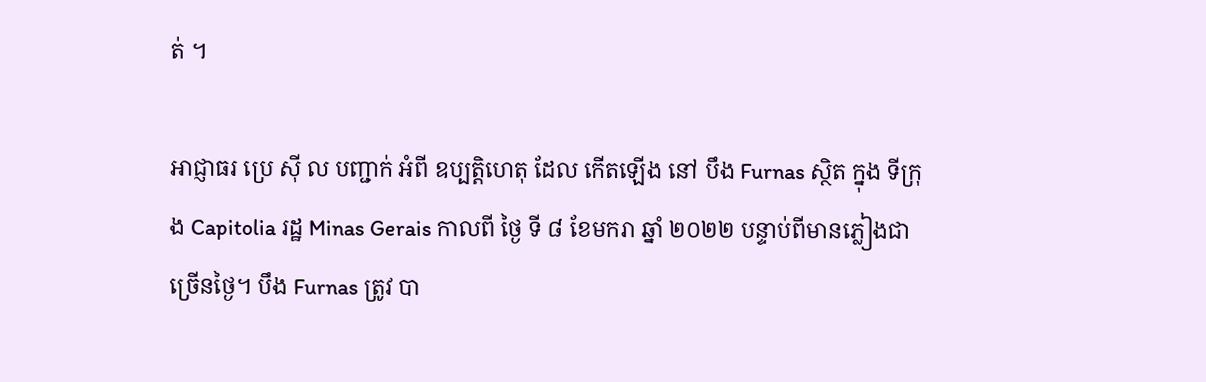ត់ ។

អាជ្ញាធរ ប្រេ ស៊ី ល បញ្ជាក់ អំពី ឧប្បត្តិហេតុ ដែល កើតឡើង នៅ បឹង Furnas ស្ថិត ក្នុង ទីក្រុង Capitolia រដ្ឋ Minas Gerais កាលពី ថ្ងៃ ទី ៨ ខែមករា ឆ្នាំ ២០២២ បន្ទាប់ពីមានភ្លៀងជាច្រើនថ្ងៃ។ បឹង Furnas ត្រូវ បា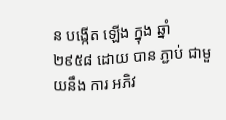ន បង្កើត ឡើង ក្នុង ឆ្នាំ ២៩៥៨ ដោយ បាន ភ្ជាប់ ជាមួយនឹង ការ អភិវ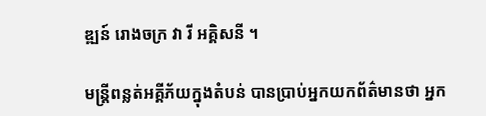ឌ្ឍន៍ រោងចក្រ វា រី អគ្គិសនី ។

មន្ត្រីពន្លត់អគ្គីភ័យក្នុងតំបន់ បានប្រាប់អ្នកយកព័ត៌មានថា អ្នក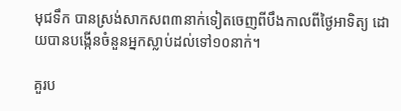មុជទឹក បានស្រង់សាកសព៣នាក់ទៀតចេញពីបឹងកាលពីថ្ងៃអាទិត្យ ដោយបានបង្កើនចំនួនអ្នកស្លាប់ដល់ទៅ១០នាក់។

គួរប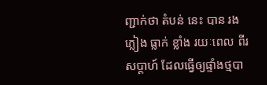ញ្ជាក់ថា តំបន់ នេះ បាន រង ភ្លៀង ធ្លាក់ ខ្លាំង រយៈពេល ពីរ សប្តាហ៍ ដែលធ្វើឲ្យផ្ទាំងថ្មបា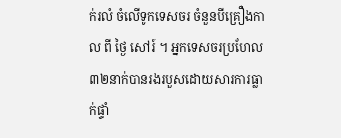ក់រលំ ចំលើទូកទេសចរ ចំនួនបីគ្រឿងកាល ពី ថ្ងៃ សៅរ៍ ។ អ្នកទេសចរប្រហែល៣២នាក់បានរងរបួសដោយសារការធ្លាក់ផ្ទាំ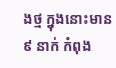ងថ្ម ក្នុងនោះមាន ៩ នាក់ កំពុង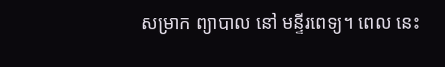សម្រាក ព្យាបាល នៅ មន្ទីរពេទ្យ។ ពេល នេះ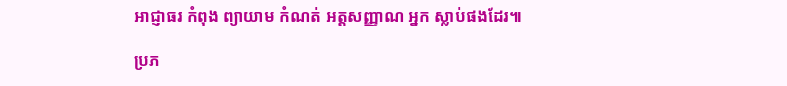អាជ្ញាធរ កំពុង ព្យាយាម កំណត់ អត្តសញ្ញាណ អ្នក ស្លាប់ផងដែរ៕

ប្រភ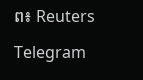ព៖ Reuters

Telegram